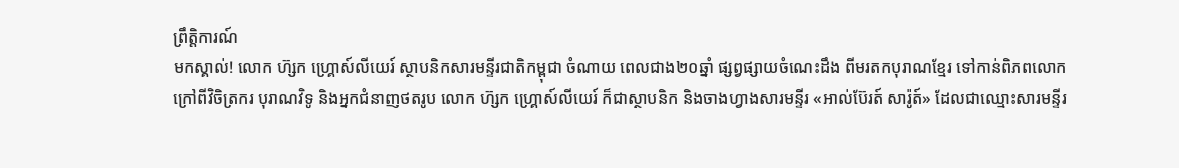ព្រឹត្តិការណ៍
មកស្គាល់! លោក ហ៊្សក ហ្គ្រោស៍លីយេរ៍ ស្ថាបនិកសារមន្ទីរជាតិកម្ពុជា ចំណាយ ពេលជាង២០ឆ្នាំ ផ្សព្វផ្សាយចំណេះដឹង ពីមរតកបុរាណខ្មែរ ទៅកាន់ពិភពលោក
ក្រៅពីវិចិត្រករ បុរាណវិទូ និងអ្នកជំនាញថតរូប លោក ហ៊្សក ហ្គ្រោស៍លីយេរ៍ ក៏ជាស្ថាបនិក និងចាងហ្វាងសារមន្ទីរ «អាល់ប៊ែរត៍ សារ៉ូត៍» ដែលជាឈ្មោះសារមន្ទីរ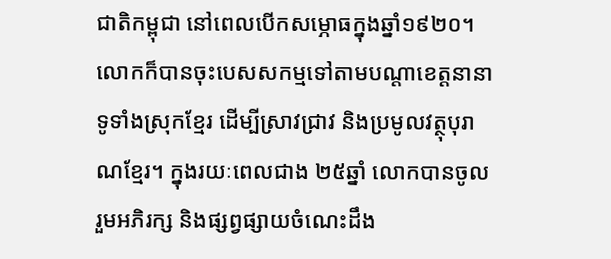ជាតិកម្ពុជា នៅពេលបើកសម្ភោធក្នុងឆ្នាំ១៩២០។ លោកក៏បានចុះបេសសកម្មទៅតាមបណ្តាខេត្តនានាទូទាំងស្រុកខ្មែរ ដើម្បីស្រាវជ្រាវ និងប្រមូលវត្ថុបុរាណខ្មែរ។ ក្នុងរយៈពេលជាង ២៥ឆ្នាំ លោកបានចូលរួមអភិរក្ស និងផ្សព្វផ្សាយចំណេះដឹង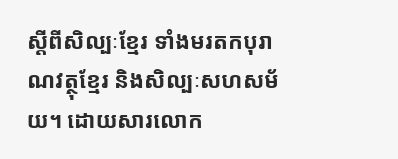ស្តីពីសិល្បៈខ្មែរ ទាំងមរតកបុរាណវត្ថុខ្មែរ និងសិល្បៈសហសម័យ។ ដោយសារលោក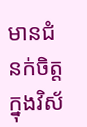មានជំនក់ចិត្តក្នុងវិស័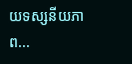យទស្សនីយភាព...